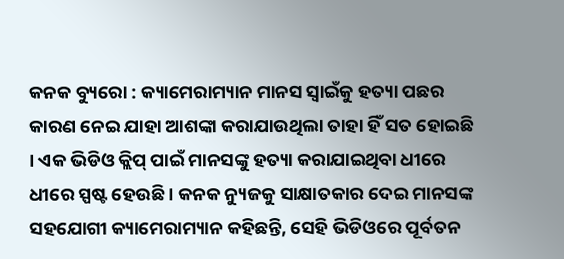କନକ ବ୍ୟୁରୋ : କ୍ୟାମେରାମ୍ୟାନ ମାନସ ସ୍ୱାଇଁକୁ ହତ୍ୟା ପଛର କାରଣ ନେଇ ଯାହା ଆଶଙ୍କା କରାଯାଉଥିଲା ତାହା ହିଁ ସତ ହୋଇଛି । ଏକ ଭିଡିଓ କ୍ଲିପ୍ ପାଇଁ ମାନସଙ୍କୁ ହତ୍ୟା କରାଯାଇଥିବା ଧୀରେ ଧୀରେ ସ୍ପଷ୍ଟ ହେଉଛି । କନକ ନ୍ୟୁଜକୁ ସାକ୍ଷାତକାର ଦେଇ ମାନସଙ୍କ ସହଯୋଗୀ କ୍ୟାମେରାମ୍ୟାନ କହିଛନ୍ତି, ସେହି ଭିଡିଓରେ ପୂର୍ବତନ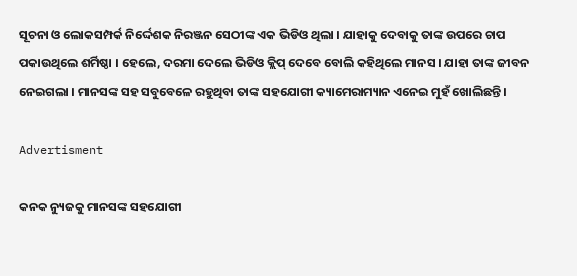ସୂଚନା ଓ ଲୋକସମ୍ପର୍କ ନିର୍ଦ୍ଦେଶକ ନିରଞ୍ଜନ ସେଠୀଙ୍କ ଏକ ଭିଡିଓ ଥିଲା । ଯାହାକୁ ଦେବାକୁ ତାଙ୍କ ଉପରେ ଚାପ ପକାଉଥିଲେ ଶର୍ମିଷ୍ଠା । ହେଲେ, ଦରମା ଦେଲେ ଭିଡିଓ କ୍ଲିପ୍ ଦେବେ ବୋଲି କହିଥିଲେ ମାନସ । ଯାହା ତାଙ୍କ ଜୀବନ ନେଇଗଲା । ମାନସଙ୍କ ସହ ସବୁବେଳେ ରହୁଥିବା ତାଙ୍କ ସହଯୋଗୀ କ୍ୟାମେରାମ୍ୟାନ ଏନେଇ ମୁହଁ ଖୋଲିଛନ୍ତି ।

Advertisment

କନକ ନ୍ୟୁଜକୁ ମାନସଙ୍କ ସହଯୋଗୀ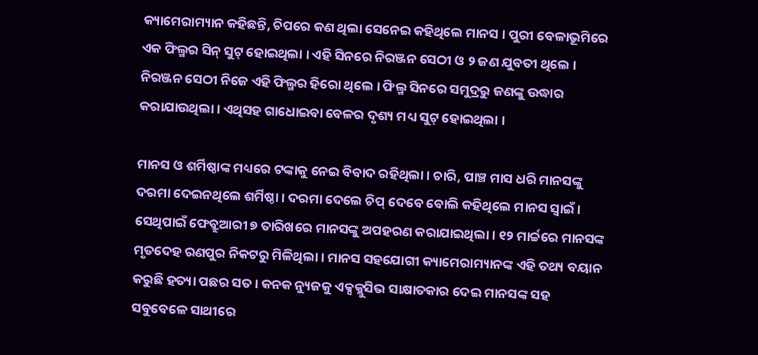କ୍ୟାମେରାମ୍ୟାନ କହିଛନ୍ତି, ଚିପରେ କଣ ଥିଲା ସେନେଇ କହିଥିଲେ ମାନସ । ପୁରୀ ବେଳାଭୂମିରେ ଏକ ଫିଲ୍ମର ସିନ୍ ସୁଟ୍ ହୋଇଥିଲା । ଏହି ସିନରେ ନିରଞ୍ଜନ ସେଠୀ ଓ ୨ ଜଣ ଯୁବତୀ ଥିଲେ । ନିରଞ୍ଜନ ସେଠୀ ନିଜେ ଏହି ଫିଲ୍ମର ହିରୋ ଥିଲେ । ଫିଲ୍ମ ସିନରେ ସମୁଦ୍ରରୁ ଜଣଙ୍କୁ ଉଦ୍ଧାର କରାଯାଉଥିଲା । ଏଥିସହ ଗାଧୋଇବା ବେଳର ଦୃଶ୍ୟ ମଧ୍ୟ ସୁଟ୍ ହୋଇଥିଲା ।

ମାନସ ଓ ଶର୍ମିଷ୍ଠାଙ୍କ ମଧ୍ୟରେ ଟଙ୍କାକୁ ନେଇ ବିବାଦ ରହିଥିଲା । ଚାରି, ପାଞ୍ଚ ମାସ ଧରି ମାନସଙ୍କୁ ଦରମା ଦେଇନଥିଲେ ଶର୍ମିଷ୍ଠା । ଦରମା ଦେଲେ ଚିପ୍ ଦେବେ ବୋଲି କହିଥିଲେ ମାନସ ସ୍ୱାଇଁ । ସେଥିପାଇଁ ଫେବ୍ରୁଆରୀ ୭ ତାରିଖରେ ମାନସଙ୍କୁ ଅପହରଣ କରାଯାଇଥିଲା । ୧୨ ମାର୍ଚ୍ଚରେ ମାନସଙ୍କ ମୃତଦେହ ରଣପୁର ନିକଟରୁ ମିଳିଥିଲା । ମାନସ ସହଯୋଗୀ କ୍ୟାମେରାମ୍ୟାନଙ୍କ ଏହି ତଥ୍ୟ ବୟାନ କରୁଛି ହତ୍ୟା ପଛର ସତ । କନକ ନ୍ୟୁଜକୁ ଏକ୍ସକ୍ଲୁସିଭ ସାକ୍ଷାତକାର ଦେଇ ମାନସଙ୍କ ସହ ସବୁବେଳେ ସାଥୀରେ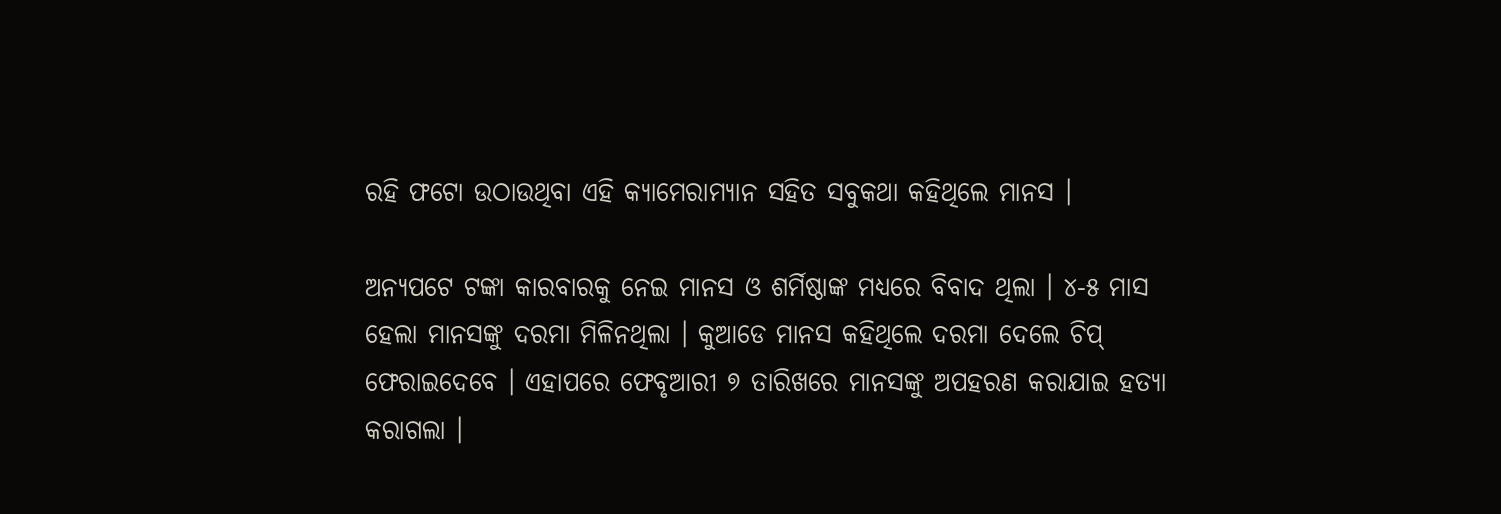ରହି ଫଟୋ ଉଠାଉଥିବା ଏହି କ୍ୟାମେରାମ୍ୟାନ ସହିତ ସବୁକଥା କହିଥିଲେ ମାନସ ।

ଅନ୍ୟପଟେ ଟଙ୍କା କାରବାରକୁ ନେଇ ମାନସ ଓ ଶର୍ମିଷ୍ଠାଙ୍କ ମଧ୍ୟରେ ବିବାଦ ଥିଲା । ୪-୫ ମାସ ହେଲା ମାନସଙ୍କୁ ଦରମା ମିଳିନଥିଲା । କୁଆଡେ ମାନସ କହିଥିଲେ ଦରମା ଦେଲେ ଚିପ୍ ଫେରାଇଦେବେ । ଏହାପରେ ଫେବୃଆରୀ ୭ ତାରିଖରେ ମାନସଙ୍କୁ ଅପହରଣ କରାଯାଇ ହତ୍ୟା କରାଗଲା ।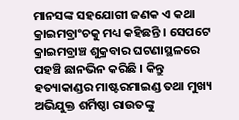ମାନସଙ୍କ ସହଯୋଗୀ ଜଣକ ଏ କଥା କ୍ରାଇମବ୍ରାଂଚକୁ ମଧ୍ୟ କହିଛନ୍ତି । ସେପଟେ କ୍ରାଇମବ୍ରାଞ୍ଚ ଶୁକ୍ରବାର ଘଟଣାସ୍ଥଳରେ ପହଞ୍ଚି ଛାନଭିନ କରିଛି । କିନ୍ତୁ ହତ୍ୟାକାଣ୍ଡର ମାଷ୍ଟରମାଇଣ୍ଡ ତଥା ମୁଖ୍ୟ ଅଭିଯୁକ୍ତ ଶର୍ମିଷ୍ଠା ରାଉତଙ୍କୁ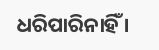ଧରିପାରିନାହିଁ ।